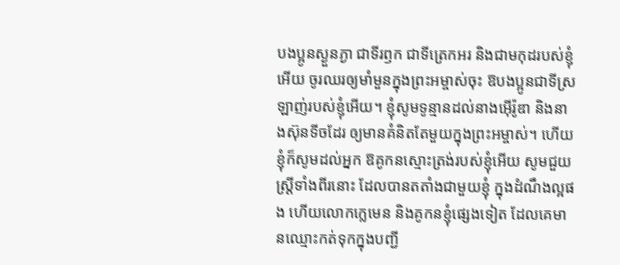បងប្អូនស្ងួនភ្ងា ជាទីរឭក ជាទីត្រេកអរ និងជាមកុដរបស់ខ្ញុំអើយ ចូរឈរឲ្យមាំមួនក្នុងព្រះអម្ចាស់ចុះ ឱបងប្អូនជាទីស្រឡាញ់របស់ខ្ញុំអើយ។ ខ្ញុំសូមទូន្មានដល់នាងអ៊ើរ៉ូឌា និងនាងស៊ុនទីចដែរ ឲ្យមានគំនិតតែមួយក្នុងព្រះអម្ចាស់។ ហើយខ្ញុំក៏សូមដល់អ្នក ឱគូកនស្មោះត្រង់របស់ខ្ញុំអើយ សូមជួយស្ត្រីទាំងពីរនោះ ដែលបានតតាំងជាមួយខ្ញុំ ក្នុងដំណឹងល្អផង ហើយលោកក្លេមេន និងគូកនខ្ញុំផ្សេងទៀត ដែលគេមានឈ្មោះកត់ទុកក្នុងបញ្ជី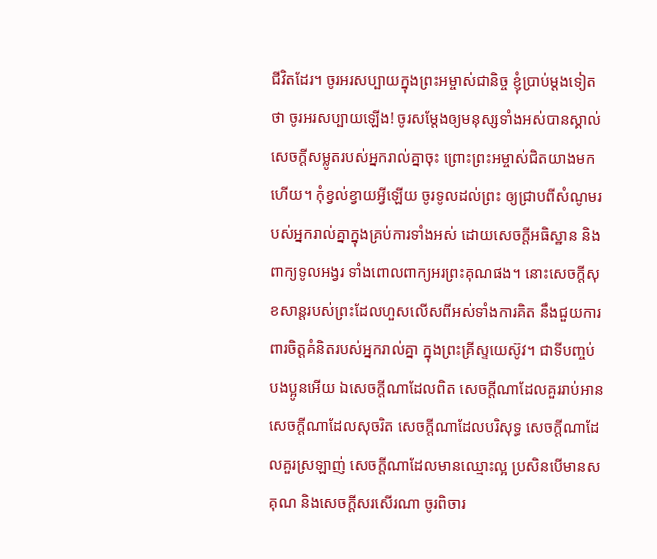ជីវិតដែរ។ ចូរអរសប្បាយក្នុងព្រះអម្ចាស់ជានិច្ច ខ្ញុំប្រាប់ម្តងទៀតថា ចូរអរសប្បាយឡើង! ចូរសម្តែងឲ្យមនុស្សទាំងអស់បានស្គាល់សេចក្ដីសម្លូតរបស់អ្នករាល់គ្នាចុះ ព្រោះព្រះអម្ចាស់ជិតយាងមកហើយ។ កុំខ្វល់ខ្វាយអ្វីឡើយ ចូរទូលដល់ព្រះ ឲ្យជ្រាបពីសំណូមរបស់អ្នករាល់គ្នាក្នុងគ្រប់ការទាំងអស់ ដោយសេចក្ដីអធិស្ឋាន និងពាក្យទូលអង្វរ ទាំងពោលពាក្យអរព្រះគុណផង។ នោះសេចក្ដីសុខសាន្តរបស់ព្រះដែលហួសលើសពីអស់ទាំងការគិត នឹងជួយការពារចិត្តគំនិតរបស់អ្នករាល់គ្នា ក្នុងព្រះគ្រីស្ទយេស៊ូវ។ ជាទីបញ្ចប់ បងប្អូនអើយ ឯសេចក្ដីណាដែលពិត សេចក្ដីណាដែលគួររាប់អាន សេចក្ដីណាដែលសុចរិត សេចក្ដីណាដែលបរិសុទ្ធ សេចក្ដីណាដែលគួរស្រឡាញ់ សេចក្ដីណាដែលមានឈ្មោះល្អ ប្រសិនបើមានសគុណ និងសេចក្ដីសរសើរណា ចូរពិចារ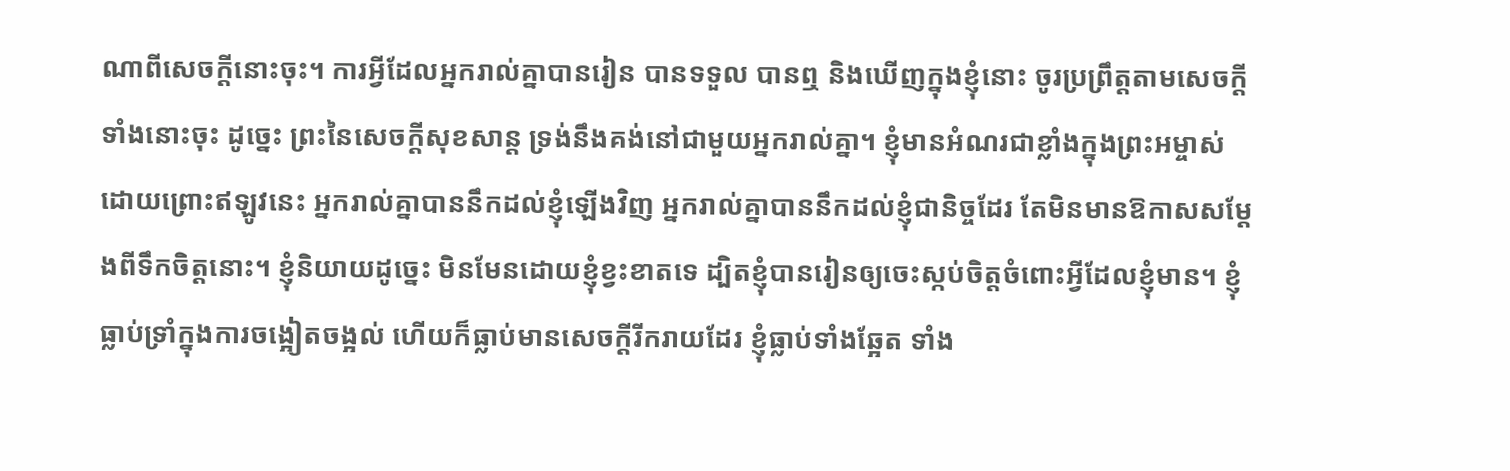ណាពីសេចក្ដីនោះចុះ។ ការអ្វីដែលអ្នករាល់គ្នាបានរៀន បានទទួល បានឮ និងឃើញក្នុងខ្ញុំនោះ ចូរប្រព្រឹត្តតាមសេចក្ដីទាំងនោះចុះ ដូច្នេះ ព្រះនៃសេចក្ដីសុខសាន្ត ទ្រង់នឹងគង់នៅជាមួយអ្នករាល់គ្នា។ ខ្ញុំមានអំណរជាខ្លាំងក្នុងព្រះអម្ចាស់ ដោយព្រោះឥឡូវនេះ អ្នករាល់គ្នាបាននឹកដល់ខ្ញុំឡើងវិញ អ្នករាល់គ្នាបាននឹកដល់ខ្ញុំជានិច្ចដែរ តែមិនមានឱកាសសម្តែងពីទឹកចិត្តនោះ។ ខ្ញុំនិយាយដូច្នេះ មិនមែនដោយខ្ញុំខ្វះខាតទេ ដ្បិតខ្ញុំបានរៀនឲ្យចេះស្កប់ចិត្តចំពោះអ្វីដែលខ្ញុំមាន។ ខ្ញុំធ្លាប់ទ្រាំក្នុងការចង្អៀតចង្អល់ ហើយក៏ធ្លាប់មានសេចក្ដីរីករាយដែរ ខ្ញុំធ្លាប់ទាំងឆ្អែត ទាំង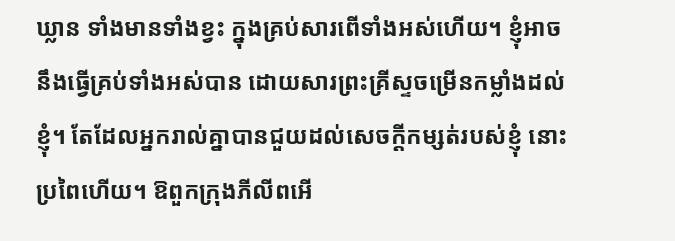ឃ្លាន ទាំងមានទាំងខ្វះ ក្នុងគ្រប់សារពើទាំងអស់ហើយ។ ខ្ញុំអាចនឹងធ្វើគ្រប់ទាំងអស់បាន ដោយសារព្រះគ្រីស្ទចម្រើនកម្លាំងដល់ខ្ញុំ។ តែដែលអ្នករាល់គ្នាបានជួយដល់សេចក្ដីកម្សត់របស់ខ្ញុំ នោះប្រពៃហើយ។ ឱពួកក្រុងភីលីពអើ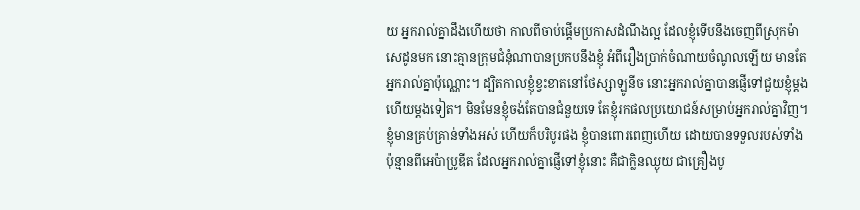យ អ្នករាល់គ្នាដឹងហើយថា កាលពីចាប់ផ្តើមប្រកាសដំណឹងល្អ ដែលខ្ញុំទើបនឹងចេញពីស្រុកម៉ាសេដូនមក នោះគ្មានក្រុមជំនុំណាបានប្រកបនឹងខ្ញុំ អំពីរឿងប្រាក់ចំណាយចំណូលឡើយ មានតែអ្នករាល់គ្នាប៉ុណ្ណោះ។ ដ្បិតកាលខ្ញុំខ្វះខាតនៅថែស្សាឡូនីច នោះអ្នករាល់គ្នាបានផ្ញើទៅជួយខ្ញុំម្តងហើយម្តងទៀត។ មិនមែនខ្ញុំចង់តែបានជំនួយទេ តែខ្ញុំរកផលប្រយោជន៍សម្រាប់អ្នករាល់គ្នាវិញ។ ខ្ញុំមានគ្រប់គ្រាន់ទាំងអស់ ហើយក៏បរិបូរផង ខ្ញុំបានពោរពេញហើយ ដោយបានទទួលរបស់ទាំងប៉ុន្មានពីអេប៉ាប្រូឌីត ដែលអ្នករាល់គ្នាផ្ញើទៅខ្ញុំនោះ គឺជាក្លិនឈ្ងុយ ជាគ្រឿងបូ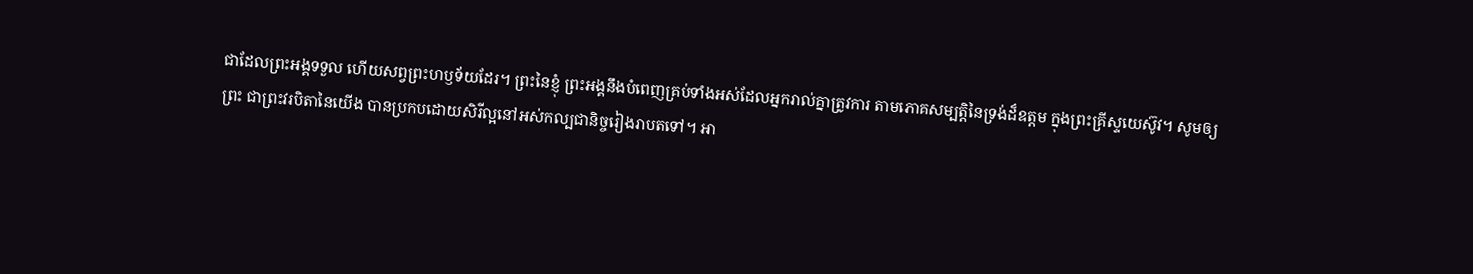ជាដែលព្រះអង្គទទួល ហើយសព្វព្រះហឫទ័យដែរ។ ព្រះនៃខ្ញុំ ព្រះអង្គនឹងបំពេញគ្រប់ទាំងអស់ដែលអ្នករាល់គ្នាត្រូវការ តាមភោគសម្បត្តិនៃទ្រង់ដ៏ឧត្តម ក្នុងព្រះគ្រីស្ទយេស៊ូវ។ សូមឲ្យព្រះ ជាព្រះវរបិតានៃយើង បានប្រកបដោយសិរីល្អនៅអស់កល្បជានិច្ចរៀងរាបតទៅ។ អា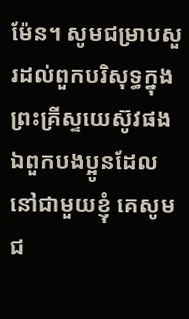ម៉ែន។ សូមជម្រាបសួរដល់ពួកបរិសុទ្ធក្នុងព្រះគ្រីស្ទយេស៊ូវផង ឯពួកបងប្អូនដែលនៅជាមួយខ្ញុំ គេសូមជ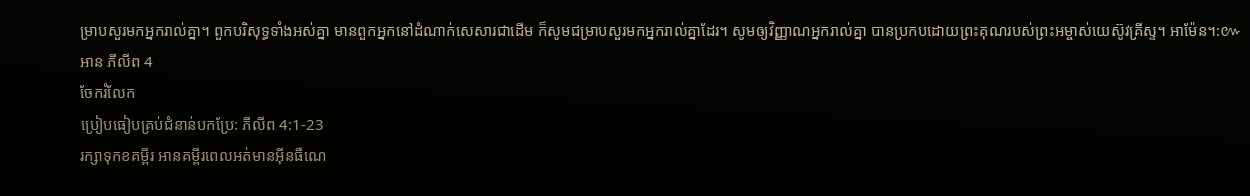ម្រាបសួរមកអ្នករាល់គ្នា។ ពួកបរិសុទ្ធទាំងអស់គ្នា មានពួកអ្នកនៅដំណាក់សេសារជាដើម ក៏សូមជម្រាបសួរមកអ្នករាល់គ្នាដែរ។ សូមឲ្យវិញ្ញាណអ្នករាល់គ្នា បានប្រកបដោយព្រះគុណរបស់ព្រះអម្ចាស់យេស៊ូវគ្រីស្ទ។ អាម៉ែន។:៚
អាន ភីលីព 4
ចែករំលែក
ប្រៀបធៀបគ្រប់ជំនាន់បកប្រែ: ភីលីព 4:1-23
រក្សាទុកខគម្ពីរ អានគម្ពីរពេលអត់មានអ៊ីនធឺណេ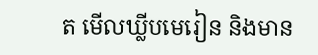ត មើលឃ្លីបមេរៀន និងមាន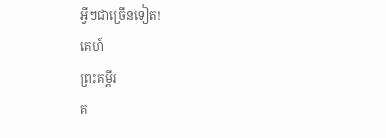អ្វីៗជាច្រើនទៀត!
គេហ៍
ព្រះគម្ពីរ
គ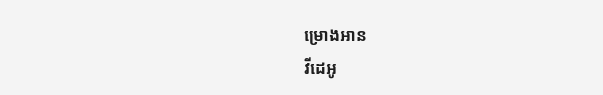ម្រោងអាន
វីដេអូ